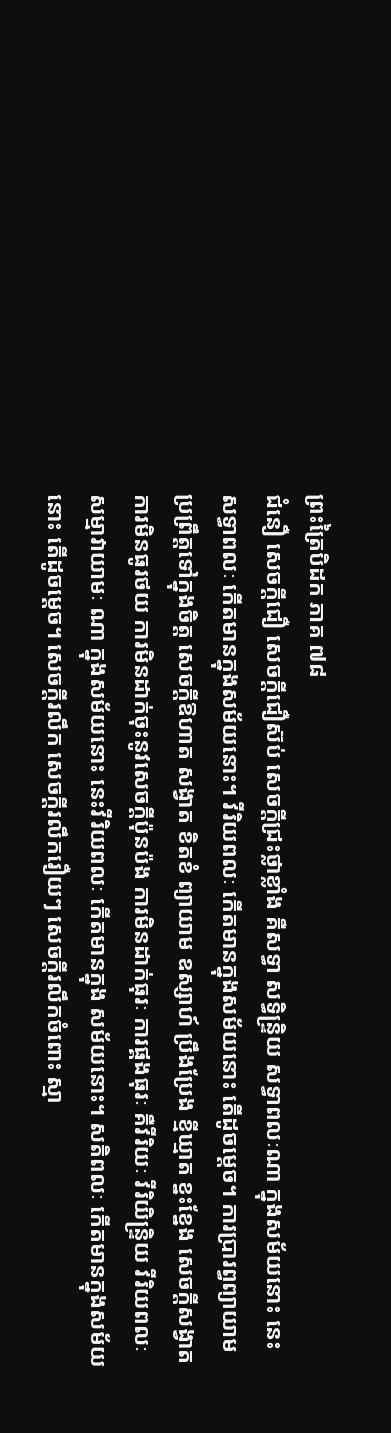ព្រះត្រៃបិដក ភាគ ៧៨
ជំនឿ សេចក្តីជឿ សេចក្តីជឿស៊ប់ សេចក្តីជ្រះថ្លាខ្លាំង គឺសទ្ធា សទ្ធិន្ទ្រិយ សទ្ធាពលៈណា ក្នុងសម័យនោះ នេះសទ្ធាពលៈ កើតមានក្នុងសម័យនោះ។ វីរិយពលៈ កើតមានក្នុងសម័យនោះ តើដូចម្តេច។ ការប្រារព្ធព្យាយាមប្រព្រឹត្តទៅក្នុងចិត្ត សេចក្តីឱហាត សង្វាត ខិតខំ ព្យាយាម ឧស្សាហ៍ ប្រឹងប្រែង ខ្មីឃ្មាត ខ្នះខ្នែង សេចក្តីសង្វាត ការមិនធូរថយ ការមិនដាក់ចុះនូវសេចក្តីប៉ុនប៉ង ការមិនដាក់ធុរៈ ការផ្គងធុរៈ គឺវីរិយៈ វីរិយិន្ទ្រិយ វីរិយពលៈ សម្មាវាយាមៈ ណា ក្នុងសម័យនោះ នេះវីរិយពលៈ កើតមានក្នុង សម័យនោះ។ សតិពលៈ កើតមានក្នុងសម័យនោះ តើដូចម្តេច។ សេចក្តីរលឹក សេចក្តីរលឹករឿយៗ សេចក្តីរលឹកចំពោះ ស្មា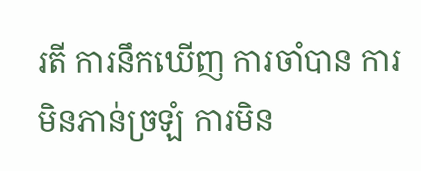រតី ការនឹកឃើញ ការចាំបាន ការមិនភាន់ច្រឡំ ការមិន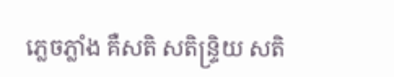ភ្លេចភ្លាំង គឺសតិ សតិន្ទ្រិយ សតិ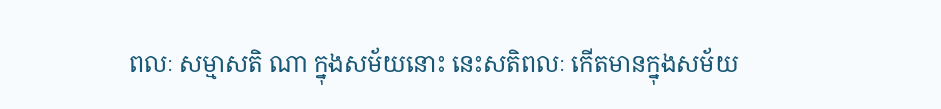ពលៈ សម្មាសតិ ណា ក្នុងសម័យនោះ នេះសតិពលៈ កើតមានក្នុងសម័យ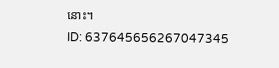នោះ។
ID: 637645656267047345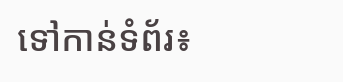ទៅកាន់ទំព័រ៖